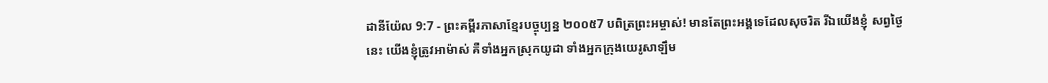ដានីយ៉ែល 9:7 - ព្រះគម្ពីរភាសាខ្មែរបច្ចុប្បន្ន ២០០៥7 បពិត្រព្រះអម្ចាស់! មានតែព្រះអង្គទេដែលសុចរិត រីឯយើងខ្ញុំ សព្វថ្ងៃនេះ យើងខ្ញុំត្រូវអាម៉ាស់ គឺទាំងអ្នកស្រុកយូដា ទាំងអ្នកក្រុងយេរូសាឡឹម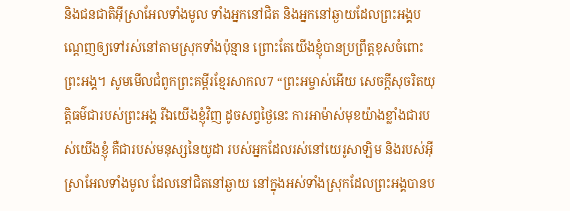និងជនជាតិអ៊ីស្រាអែលទាំងមូល ទាំងអ្នកនៅជិត និងអ្នកនៅឆ្ងាយដែលព្រះអង្គបណ្ដេញឲ្យទៅរស់នៅតាមស្រុកទាំងប៉ុន្មាន ព្រោះតែយើងខ្ញុំបានប្រព្រឹត្តខុសចំពោះព្រះអង្គ។ សូមមើលជំពូកព្រះគម្ពីរខ្មែរសាកល7 “ព្រះអម្ចាស់អើយ សេចក្ដីសុចរិតយុត្តិធម៌ជារបស់ព្រះអង្គ រីឯយើងខ្ញុំវិញ ដូចសព្វថ្ងៃនេះ ការអាម៉ាស់មុខយ៉ាងខ្លាំងជារបស់យើងខ្ញុំ គឺជារបស់មនុស្សនៃយូដា របស់អ្នកដែលរស់នៅយេរូសាឡិម និងរបស់អ៊ីស្រាអែលទាំងមូល ដែលនៅជិតនៅឆ្ងាយ នៅក្នុងអស់ទាំងស្រុកដែលព្រះអង្គបានប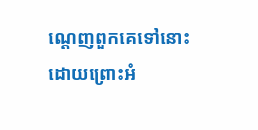ណ្ដេញពួកគេទៅនោះ ដោយព្រោះអំ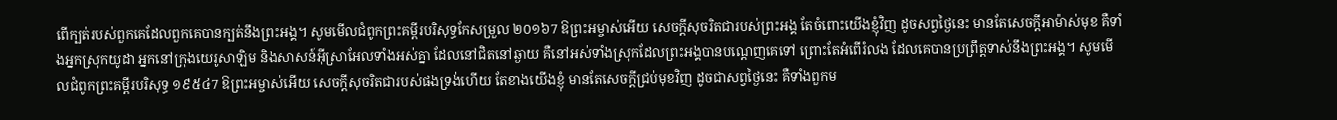ពើក្បត់របស់ពួកគេដែលពួកគេបានក្បត់នឹងព្រះអង្គ។ សូមមើលជំពូកព្រះគម្ពីរបរិសុទ្ធកែសម្រួល ២០១៦7 ឱព្រះអម្ចាស់អើយ សេចក្ដីសុចរិតជារបស់ព្រះអង្គ តែចំពោះយើងខ្ញុំវិញ ដូចសព្វថ្ងៃនេះ មានតែសេចក្ដីអាម៉ាស់មុខ គឺទាំងអ្នកស្រុកយូដា អ្នកនៅក្រុងយេរូសាឡិម និងសាសន៍អ៊ីស្រាអែលទាំងអស់គ្នា ដែលនៅជិតនៅឆ្ងាយ គឺនៅអស់ទាំងស្រុកដែលព្រះអង្គបានបណ្តេញគេទៅ ព្រោះតែអំពើរំលង ដែលគេបានប្រព្រឹត្តទាស់នឹងព្រះអង្គ។ សូមមើលជំពូកព្រះគម្ពីរបរិសុទ្ធ ១៩៥៤7 ឱព្រះអម្ចាស់អើយ សេចក្ដីសុចរិតជារបស់ផងទ្រង់ហើយ តែខាងយើងខ្ញុំ មានតែសេចក្ដីជ្រប់មុខវិញ ដូចជាសព្វថ្ងៃនេះ គឺទាំងពួកម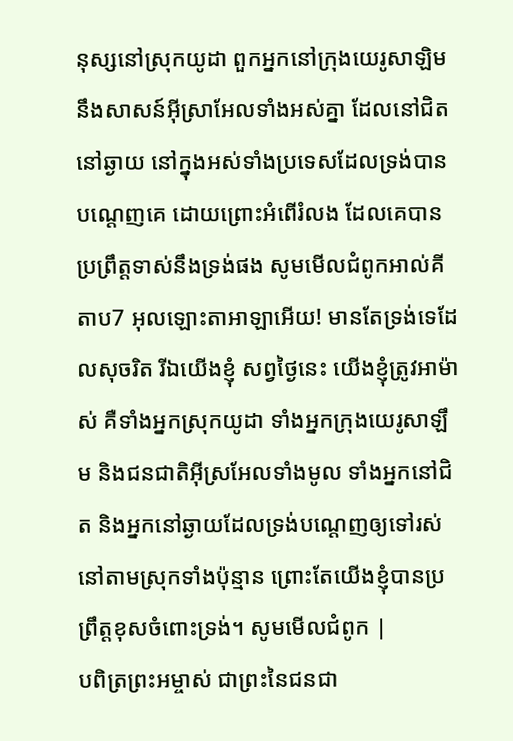នុស្សនៅស្រុកយូដា ពួកអ្នកនៅក្រុងយេរូសាឡិម នឹងសាសន៍អ៊ីស្រាអែលទាំងអស់គ្នា ដែលនៅជិតនៅឆ្ងាយ នៅក្នុងអស់ទាំងប្រទេសដែលទ្រង់បានបណ្តេញគេ ដោយព្រោះអំពើរំលង ដែលគេបានប្រព្រឹត្តទាស់នឹងទ្រង់ផង សូមមើលជំពូកអាល់គីតាប7 អុលឡោះតាអាឡាអើយ! មានតែទ្រង់ទេដែលសុចរិត រីឯយើងខ្ញុំ សព្វថ្ងៃនេះ យើងខ្ញុំត្រូវអាម៉ាស់ គឺទាំងអ្នកស្រុកយូដា ទាំងអ្នកក្រុងយេរូសាឡឹម និងជនជាតិអ៊ីស្រអែលទាំងមូល ទាំងអ្នកនៅជិត និងអ្នកនៅឆ្ងាយដែលទ្រង់បណ្ដេញឲ្យទៅរស់នៅតាមស្រុកទាំងប៉ុន្មាន ព្រោះតែយើងខ្ញុំបានប្រព្រឹត្តខុសចំពោះទ្រង់។ សូមមើលជំពូក |
បពិត្រព្រះអម្ចាស់ ជាព្រះនៃជនជា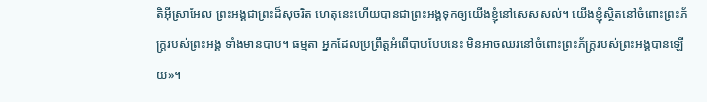តិអ៊ីស្រាអែល ព្រះអង្គជាព្រះដ៏សុចរិត ហេតុនេះហើយបានជាព្រះអង្គទុកឲ្យយើងខ្ញុំនៅសេសសល់។ យើងខ្ញុំស្ថិតនៅចំពោះព្រះភ័ក្ត្ររបស់ព្រះអង្គ ទាំងមានបាប។ ធម្មតា អ្នកដែលប្រព្រឹត្តអំពើបាបបែបនេះ មិនអាចឈរនៅចំពោះព្រះភ័ក្ត្ររបស់ព្រះអង្គបានឡើយ»។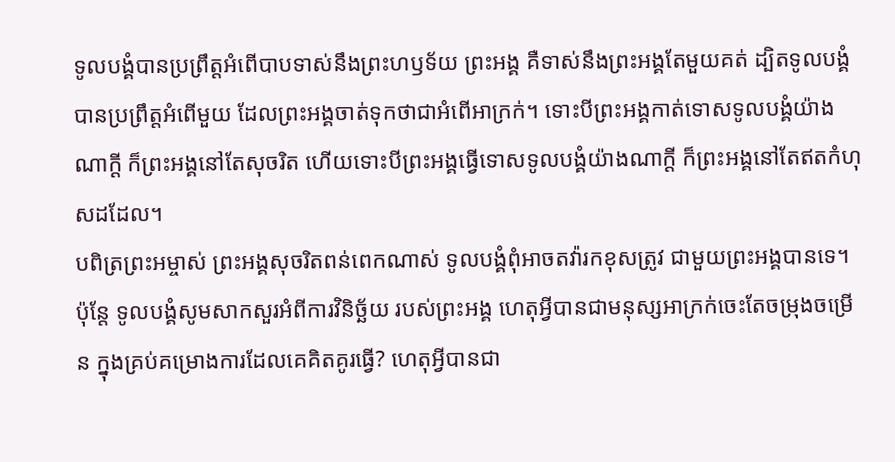ទូលបង្គំបានប្រព្រឹត្តអំពើបាបទាស់នឹងព្រះហឫទ័យ ព្រះអង្គ គឺទាស់នឹងព្រះអង្គតែមួយគត់ ដ្បិតទូលបង្គំបានប្រព្រឹត្តអំពើមួយ ដែលព្រះអង្គចាត់ទុកថាជាអំពើអាក្រក់។ ទោះបីព្រះអង្គកាត់ទោសទូលបង្គំយ៉ាងណាក្ដី ក៏ព្រះអង្គនៅតែសុចរិត ហើយទោះបីព្រះអង្គធ្វើទោសទូលបង្គំយ៉ាងណាក្ដី ក៏ព្រះអង្គនៅតែឥតកំហុសដដែល។
បពិត្រព្រះអម្ចាស់ ព្រះអង្គសុចរិតពន់ពេកណាស់ ទូលបង្គំពុំអាចតវ៉ារកខុសត្រូវ ជាមួយព្រះអង្គបានទេ។ ប៉ុន្តែ ទូលបង្គំសូមសាកសួរអំពីការវិនិច្ឆ័យ របស់ព្រះអង្គ ហេតុអ្វីបានជាមនុស្សអាក្រក់ចេះតែចម្រុងចម្រើន ក្នុងគ្រប់គម្រោងការដែលគេគិតគូរធ្វើ? ហេតុអ្វីបានជា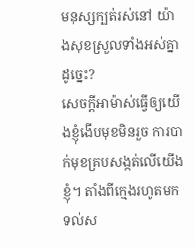មនុស្សក្បត់រស់នៅ យ៉ាងសុខស្រួលទាំងអស់គ្នាដូច្នេះ?
សេចក្ដីអាម៉ាស់ធ្វើឲ្យយើងខ្ញុំងើបមុខមិនរួច ការបាក់មុខគ្របសង្កត់លើយើងខ្ញុំ។ តាំងពីក្មេងរហូតមកទល់ស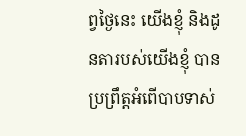ព្វថ្ងៃនេះ យើងខ្ញុំ និងដូនតារបស់យើងខ្ញុំ បានប្រព្រឹត្តអំពើបាបទាស់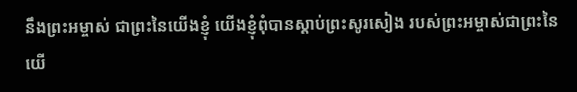នឹងព្រះអម្ចាស់ ជាព្រះនៃយើងខ្ញុំ យើងខ្ញុំពុំបានស្ដាប់ព្រះសូរសៀង របស់ព្រះអម្ចាស់ជាព្រះនៃយើ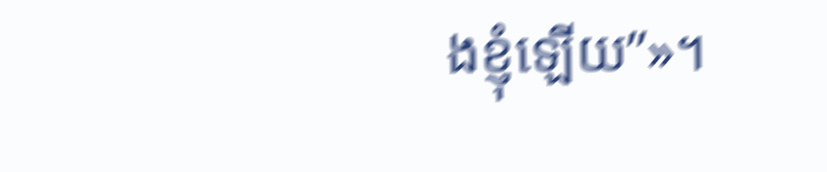ងខ្ញុំឡើយ”»។